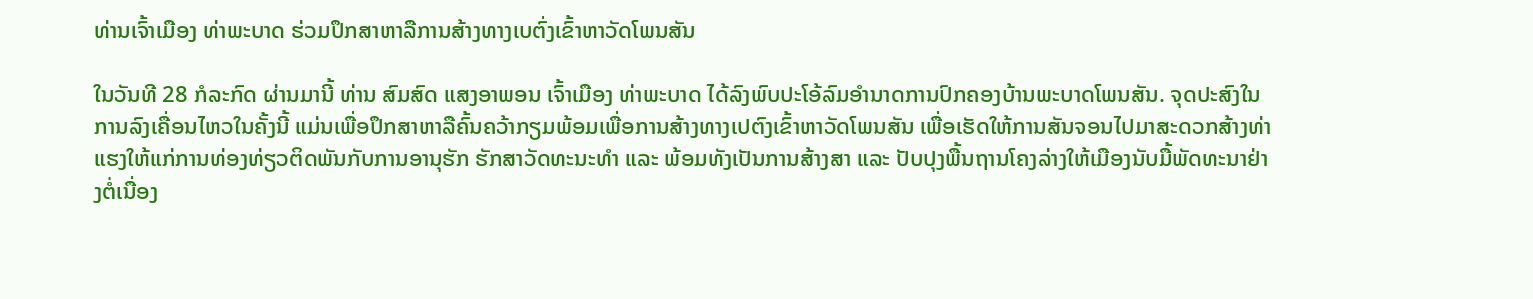ທ່ານເຈົ້າເມືອງ ທ່າພະບາດ ຮ່ວມປຶກສາຫາລືການສ້າງທາງເບຕົ່ງເຂົ້າຫາວັດໂພນສັນ

ໃນວັນທີ 28 ກໍລະກົດ ຜ່ານມານີ້ ທ່ານ ສົມສົດ ແສງອາພອນ ເຈົ້າເມືອງ ທ່າພະບາດ ໄດ້ລົງພົບປະໂອ້ລົມອໍານາດການປົກຄອງບ້ານພະບາດໂພນສັນ. ຈຸດປະສົງໃນການລົງເຄື່ອນໄຫວໃນຄັ້ງນີ້ ແມ່ນເພື່ອປຶກສາຫາລືຄົ້ນຄວ້າກຽມພ້ອມເພື່ອການສ້າງທາງເປຕົງເຂົ້າຫາວັດໂພນສັນ ເພື່ອເຮັດໃຫ້ການສັນຈອນໄປມາສະດວກສ້າງທ່າແຮງໃຫ້ແກ່ການທ່ອງທ່ຽວຕິດພັນກັບການອານຸຮັກ ຮັກສາວັດທະນະທໍາ ແລະ ພ້ອມທັງເປັນການສ້າງສາ ແລະ ປັບປຸງພື້ນຖານໂຄງລ່າງໃຫ້ເມືອງນັບມື້ພັດທະນາຢ່າງຕໍ່ເນື່ອງ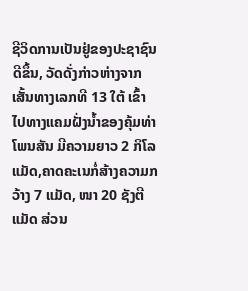ຊີວິດການເປັນຢູ່ຂອງປະຊາຊົນດີຂຶ້ນ, ວັດດັ່ງກ່າວຫ່າງຈາກເສັ້ນທາງເລກທີ 13 ໃຕ້ ເຂົ້າໄປທາງແຄມຝັ່ງນໍ້າຂອງຄຸ້ມທ່າໂພນສັນ ມີຄວາມຍາວ 2 ກິໂລແມັດ,ຄາດຄະເນກໍ່ສ້າງຄວາມກວ້າງ 7 ແມັດ, ໜາ 20 ຊັງຕີແມັດ ສ່ວນ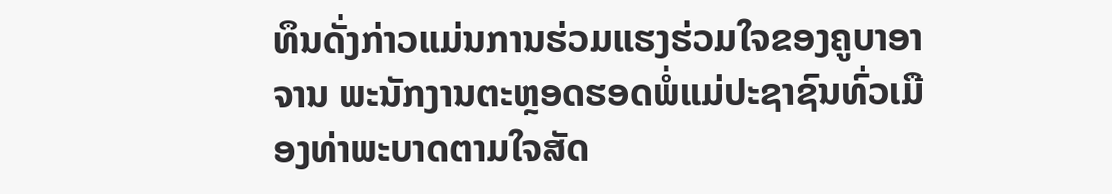ທຶນດັ່ງກ່າວແມ່ນການຮ່ວມແຮງຮ່ວມໃຈຂອງຄູບາອາຈານ ພະນັກງານຕະຫຼອດຮອດພໍ່ແມ່ປະຊາຊົນທົ່ວເມືອງທ່າພະບາດຕາມໃຈສັດ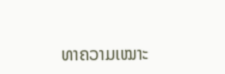ທາຄວາມເໝາະ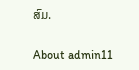ສົມ.

About admin11